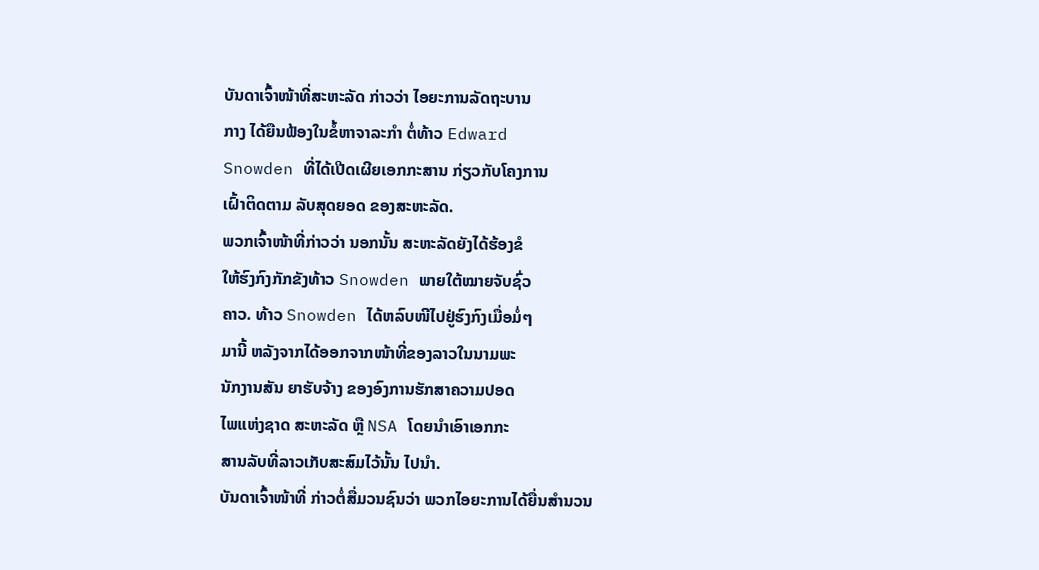ບັນດາເຈົ້າໜ້າທີ່ສະຫະລັດ ກ່າວວ່າ ໄອຍະການລັດຖະບານ
ກາງ ໄດ້ຍືນຟ້ອງໃນຂໍ້ຫາຈາລະກຳ ຕໍ່ທ້າວ Edward
Snowden ທີ່ໄດ້ເປີດເຜີຍເອກກະສານ ກ່ຽວກັບໂຄງການ
ເຝົ້າຕິດຕາມ ລັບສຸດຍອດ ຂອງສະຫະລັດ.
ພວກເຈົ້າໜ້າທີ່ກ່າວວ່າ ນອກນັ້ນ ສະຫະລັດຍັງໄດ້ຮ້ອງຂໍ
ໃຫ້ຮົງກົງກັກຂັງທ້າວ Snowden ພາຍໃຕ້ໝາຍຈັບຊົ່ວ
ຄາວ. ທ້າວ Snowden ໄດ້ຫລົບໜີໄປຢູ່ຮົງກົງເມື່ອມໍ່ໆ
ມານີ້ ຫລັງຈາກໄດ້ອອກຈາກໜ້າທີ່ຂອງລາວໃນນາມພະ
ນັກງານສັນ ຍາຮັບຈ້າງ ຂອງອົງການຮັກສາຄວາມປອດ
ໄພແຫ່ງຊາດ ສະຫະລັດ ຫຼື NSA ໂດຍນຳເອົາເອກກະ
ສານລັບທີ່ລາວເກັບສະສົມໄວ້ນັ້ນ ໄປນໍາ.
ບັນດາເຈົ້າໜ້າທີ່ ກ່າວຕໍ່ສື່ມວນຊົນວ່າ ພວກໄອຍະການໄດ້ຍື່ນສຳນວນ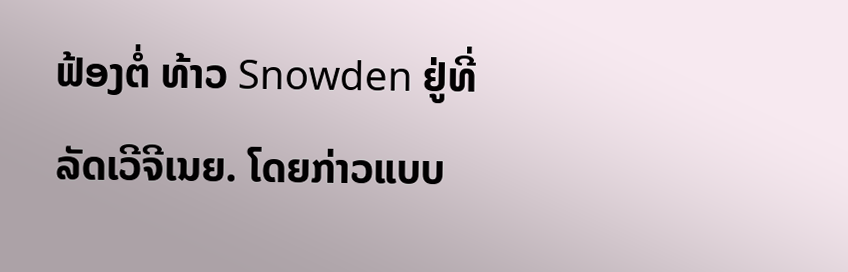ຟ້ອງຕໍ່ ທ້າວ Snowden ຢູ່ທີ່ລັດເວີຈີເນຍ. ໂດຍກ່າວແບບ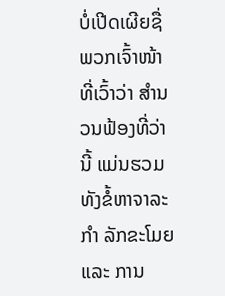ບໍ່ເປີດເຜີຍຊື່ ພວກເຈົ້າໜ້າ ທີ່ເວົ້າວ່າ ສຳນວນຟ້ອງທີ່ວ່ານີ້ ແມ່ນຮວມທັງຂໍ້ຫາຈາລະກຳ ລັກຂະໂມຍແລະ ການ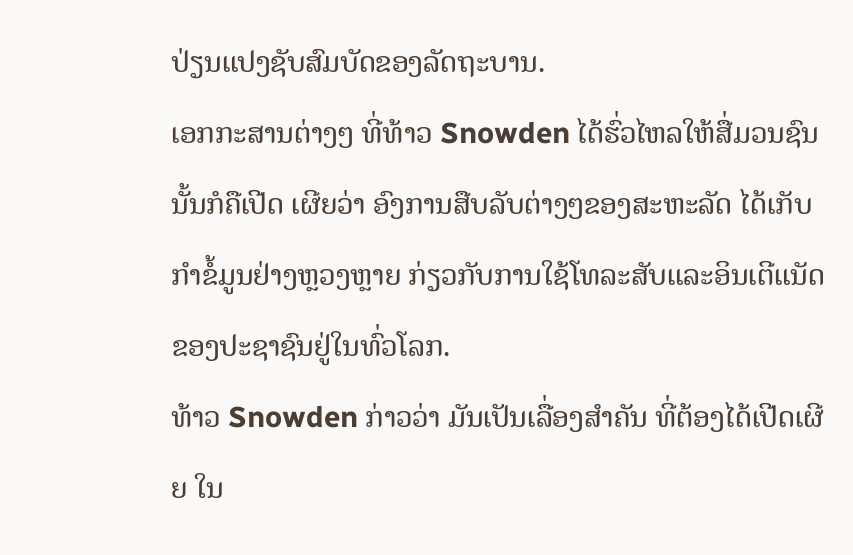ປ່ຽນແປງຊັບສົມບັດຂອງລັດຖະບານ.
ເອກກະສານຕ່າງໆ ທີ່ທ້າວ Snowden ໄດ້ຮົ່ວໄຫລໃຫ້ສື່ມວນຊົນນັ້ນກໍຄືເປີດ ເຜີຍວ່າ ອົງການສືບລັບຕ່າງໆຂອງສະຫະລັດ ໄດ້ເກັບກຳຂໍ້ມູນຢ່າງຫຼວງຫຼາຍ ກ່ຽວກັບການໃຊ້ໂທລະສັບແລະອິນເຕີແນັດຂອງປະຊາຊົນຢູ່ໃນທົ່ວໂລກ.
ທ້າວ Snowden ກ່າວວ່າ ມັນເປັນເລື່ອງສໍາຄັນ ທີ່ຕ້ອງໄດ້ເປີດເຜີຍ ໃນ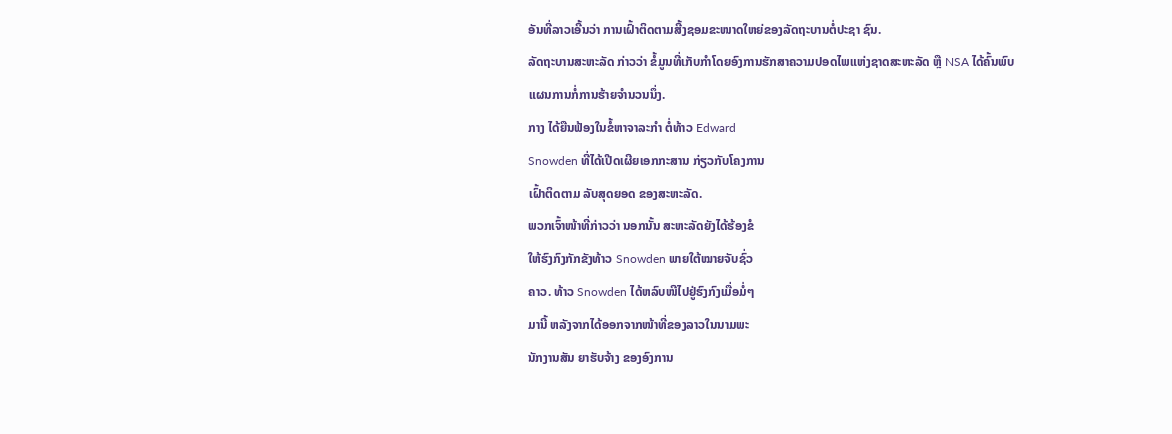ອັນທີ່ລາວເອີ້ນວ່າ ການເຝົ້າຕິດຕາມສີ້ງຊອມຂະໜາດໃຫຍ່ຂອງລັດຖະບານຕໍ່ປະຊາ ຊົນ.
ລັດຖະບານສະຫະລັດ ກ່າວວ່າ ຂໍ້ມູນທີ່ເກັບກໍາໂດຍອົງການຮັກສາຄວາມປອດໄພແຫ່ງຊາດສະຫະລັດ ຫຼື NSA ໄດ້ຄົ້ນພົບແຜນການກໍ່ການຮ້າຍຈຳນວນນຶ່ງ.
ກາງ ໄດ້ຍືນຟ້ອງໃນຂໍ້ຫາຈາລະກຳ ຕໍ່ທ້າວ Edward
Snowden ທີ່ໄດ້ເປີດເຜີຍເອກກະສານ ກ່ຽວກັບໂຄງການ
ເຝົ້າຕິດຕາມ ລັບສຸດຍອດ ຂອງສະຫະລັດ.
ພວກເຈົ້າໜ້າທີ່ກ່າວວ່າ ນອກນັ້ນ ສະຫະລັດຍັງໄດ້ຮ້ອງຂໍ
ໃຫ້ຮົງກົງກັກຂັງທ້າວ Snowden ພາຍໃຕ້ໝາຍຈັບຊົ່ວ
ຄາວ. ທ້າວ Snowden ໄດ້ຫລົບໜີໄປຢູ່ຮົງກົງເມື່ອມໍ່ໆ
ມານີ້ ຫລັງຈາກໄດ້ອອກຈາກໜ້າທີ່ຂອງລາວໃນນາມພະ
ນັກງານສັນ ຍາຮັບຈ້າງ ຂອງອົງການ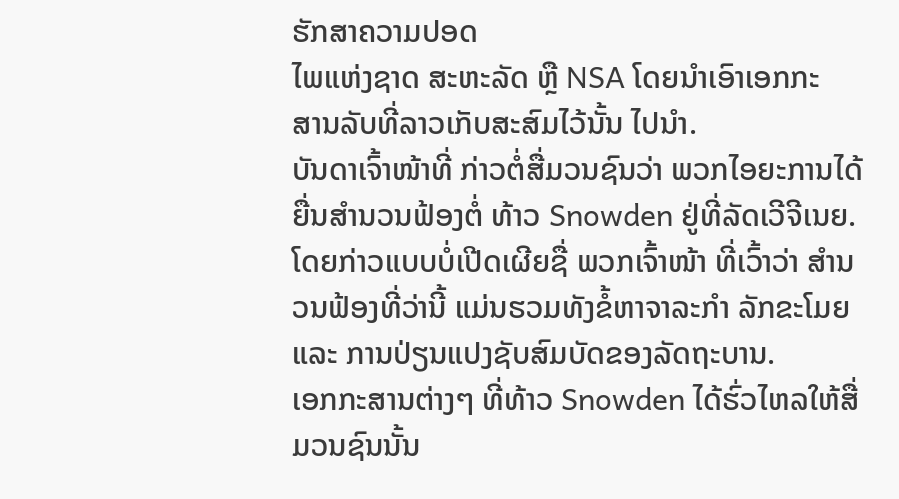ຮັກສາຄວາມປອດ
ໄພແຫ່ງຊາດ ສະຫະລັດ ຫຼື NSA ໂດຍນຳເອົາເອກກະ
ສານລັບທີ່ລາວເກັບສະສົມໄວ້ນັ້ນ ໄປນໍາ.
ບັນດາເຈົ້າໜ້າທີ່ ກ່າວຕໍ່ສື່ມວນຊົນວ່າ ພວກໄອຍະການໄດ້ຍື່ນສຳນວນຟ້ອງຕໍ່ ທ້າວ Snowden ຢູ່ທີ່ລັດເວີຈີເນຍ. ໂດຍກ່າວແບບບໍ່ເປີດເຜີຍຊື່ ພວກເຈົ້າໜ້າ ທີ່ເວົ້າວ່າ ສຳນວນຟ້ອງທີ່ວ່ານີ້ ແມ່ນຮວມທັງຂໍ້ຫາຈາລະກຳ ລັກຂະໂມຍແລະ ການປ່ຽນແປງຊັບສົມບັດຂອງລັດຖະບານ.
ເອກກະສານຕ່າງໆ ທີ່ທ້າວ Snowden ໄດ້ຮົ່ວໄຫລໃຫ້ສື່ມວນຊົນນັ້ນ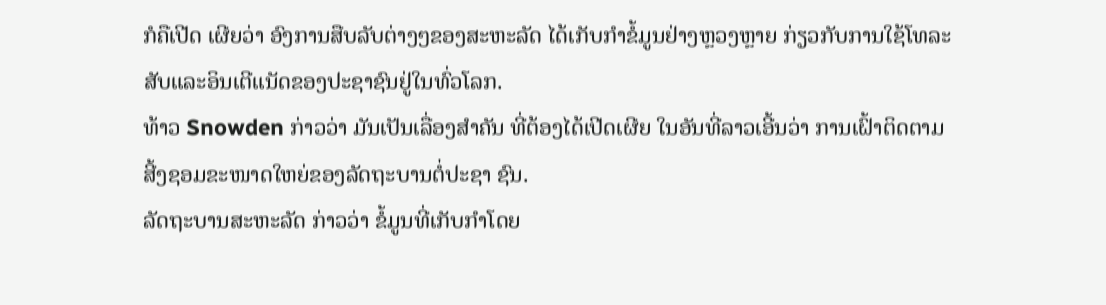ກໍຄືເປີດ ເຜີຍວ່າ ອົງການສືບລັບຕ່າງໆຂອງສະຫະລັດ ໄດ້ເກັບກຳຂໍ້ມູນຢ່າງຫຼວງຫຼາຍ ກ່ຽວກັບການໃຊ້ໂທລະສັບແລະອິນເຕີແນັດຂອງປະຊາຊົນຢູ່ໃນທົ່ວໂລກ.
ທ້າວ Snowden ກ່າວວ່າ ມັນເປັນເລື່ອງສໍາຄັນ ທີ່ຕ້ອງໄດ້ເປີດເຜີຍ ໃນອັນທີ່ລາວເອີ້ນວ່າ ການເຝົ້າຕິດຕາມສີ້ງຊອມຂະໜາດໃຫຍ່ຂອງລັດຖະບານຕໍ່ປະຊາ ຊົນ.
ລັດຖະບານສະຫະລັດ ກ່າວວ່າ ຂໍ້ມູນທີ່ເກັບກໍາໂດຍ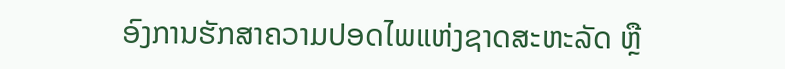ອົງການຮັກສາຄວາມປອດໄພແຫ່ງຊາດສະຫະລັດ ຫຼື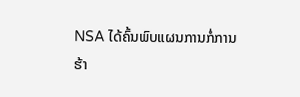NSA ໄດ້ຄົ້ນພົບແຜນການກໍ່ການຮ້າ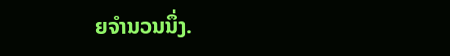ຍຈຳນວນນຶ່ງ.